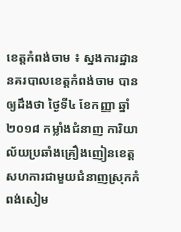ខេត្តកំពង់ចាម ៖ ស្នងការដ្ឋាននគរបាលខេត្តកំពង់ចាម បានឲ្យដឹងថា ថ្ងៃទី៤ ខែកញ្ញា ឆ្នាំ២០១៨ កម្លាំងជំនាញ ការិយាល័យប្រឆាំងគ្រឿងញៀនខេត្ត សហការជាមួយជំនាញស្រុកកំពង់សៀម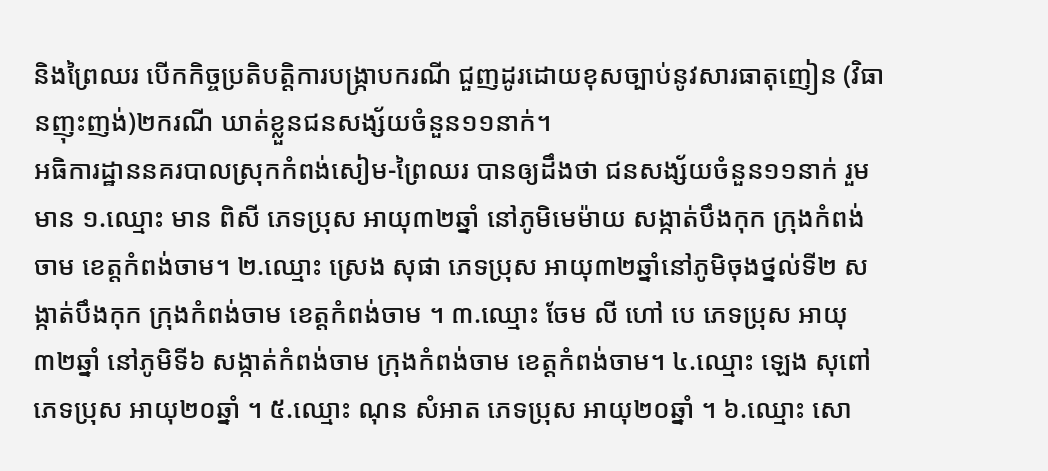និងព្រៃឈរ បើកកិច្ចប្រតិបត្តិការបង្ក្រាបករណី ជួញដូរដោយខុសច្បាប់នូវសារធាតុញៀន (វិធានញុះញង់)២ករណី ឃាត់ខ្លួនជនសង្ស័យចំនួន១១នាក់។
អធិការដ្ឋាននគរបាលស្រុកកំពង់សៀម-ព្រៃឈរ បានឲ្យដឹងថា ជនសង្ស័យចំនួន១១នាក់ រួមមាន ១.ឈ្មោះ មាន ពិសី ភេទប្រុស អាយុ៣២ឆ្នាំ នៅភូមិមេម៉ាយ សង្កាត់បឹងកុក ក្រុងកំពង់ចាម ខេត្តកំពង់ចាម។ ២.ឈ្មោះ ស្រេង សុផា ភេទប្រុស អាយុ៣២ឆ្នាំនៅភូមិចុងថ្នល់ទី២ សង្កាត់បឹងកុក ក្រុងកំពង់ចាម ខេត្តកំពង់ចាម ។ ៣.ឈ្មោះ ចែម លី ហៅ បេ ភេទប្រុស អាយុ៣២ឆ្នាំ នៅភូមិទី៦ សង្កាត់កំពង់ចាម ក្រុងកំពង់ចាម ខេត្តកំពង់ចាម។ ៤.ឈ្មោះ ឡេង សុពៅ ភេទប្រុស អាយុ២០ឆ្នាំ ។ ៥.ឈ្មោះ ណុន សំអាត ភេទប្រុស អាយុ២០ឆ្នាំ ។ ៦.ឈ្មោះ សោ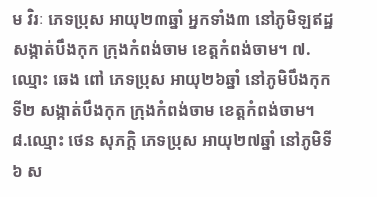ម វិរៈ ភេទប្រុស អាយុ២៣ឆ្នាំ អ្នកទាំង៣ នៅភូមិឡឥដ្ឋ សង្កាត់បឹងកុក ក្រុងកំពង់ចាម ខេត្តកំពង់ចាម។ ៧.ឈ្មោះ ឆេង ពៅ ភេទប្រុស អាយុ២៦ឆ្នាំ នៅភូមិបឹងកុកទី២ សង្កាត់បឹងកុក ក្រុងកំពង់ចាម ខេត្តកំពង់ចាម។ ៨.ឈ្មោះ ថេន សុភក្តិ ភេទប្រុស អាយុ២៧ឆ្នាំ នៅភូមិទី៦ ស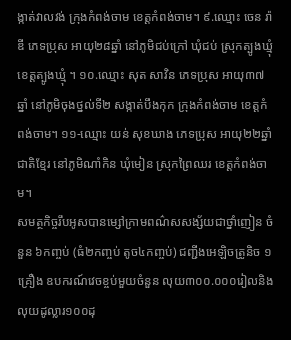ង្កាត់វាលវង់ ក្រុងកំពង់ចាម ខេត្តកំពង់ចាម។ ៩.ឈ្មោះ ចេន រ៉ាឌី ភេទប្រុស អាយុ២៨ឆ្នាំ នៅភូមិជប់ក្រៅ ឃុំជប់ ស្រុកត្បូងឃ្មុំ ខេត្តត្បូងឃ្មុំ ។ ១០.ឈ្មោះ សុត សាវិន ភេទប្រុស អាយុ៣៧ឆ្នាំ នៅភូមិចុងថ្នល់ទី២ សង្កាត់បឹងកុក ក្រុងកំពង់ចាម ខេត្តកំពង់ចាម។ ១១-ឈ្មោះ យន់ សុខឃាង ភេទប្រុស អាយុ២២ឆ្នាំ ជាតិខ្មែរ នៅភូមិណាំកិន ឃុំមៀន ស្រុកព្រៃឈរ ខេត្តកំពង់ចាម។
សមត្ថកិច្ចរឹបអូសបានម្សៅក្រាមពណ៌សសង្ស័យជាថ្នាំញៀន ចំនួន ៦កញ្ចប់ (ធំ២កញ្ចប់ តូច៤កញ្ចប់) ជញ្ជីងអេឡិចត្រូនិច ១គ្រឿង ឧបករណ៍វេចខ្ចប់មួយចំនួន លុយ៣០០.០០០រៀលនិងលុយដូល្លារ១០០ដុ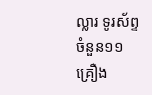ល្លារ ទូរស័ព្ទចំនួន១១គ្រឿង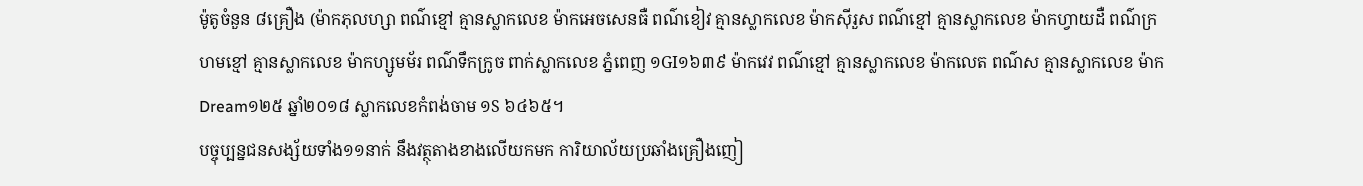ម៉ូតូចំនួន ៨គ្រឿង (ម៉ាកភុលហ្សា ពណ៌ខ្មៅ គ្មានស្លាកលេខ ម៉ាកអេចសេនធឺ ពណ៌ខៀវ គ្មានស្លាកលេខ ម៉ាកស៊ីរួស ពណ៌ខ្មៅ គ្មានស្លាកលេខ ម៉ាកហ្វាយដឺ ពណ៌ក្រហមខ្មៅ គ្មានស្លាកលេខ ម៉ាកហ្សូមម័រ ពណ៌ទឹកក្រូច ពាក់ស្លាកលេខ ភ្នំពេញ ១GI១៦៣៩ ម៉ាកវេវ ពណ៌ខ្មៅ គ្មានស្លាកលេខ ម៉ាកលេត ពណ៌ស គ្មានស្លាកលេខ ម៉ាកDream១២៥ ឆ្នាំ២០១៨ ស្លាកលេខកំពង់ចាម ១S ៦៤៦៥។
បច្ចុប្បន្នជនសង្ស័យទាំង១១នាក់ នឹងវត្ថុតាងខាងលើយកមក ការិយាល័យប្រឆាំងគ្រឿងញៀ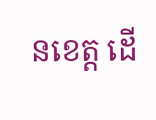នខេត្ត ដើ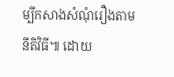ម្បីកសាងសំណុំរឿងតាមនីតិវិធី៕ ដោយ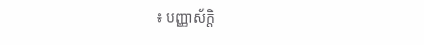៖ បញ្ញាស័ក្តិ